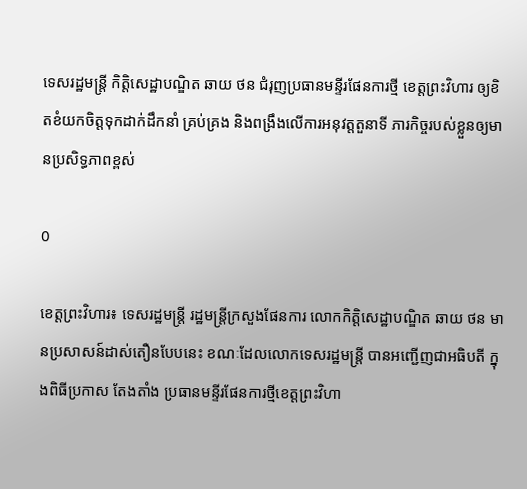ទេសរដ្ឋមន្ត្រី កិត្តិសេដ្ឋាបណ្ឌិត ឆាយ ថន ជំរុញប្រធានមន្ទីរផែនការថ្មី ខេត្តព្រះវិហារ ឲ្យខិតខំយកចិត្តទុកដាក់ដឹកនាំ គ្រប់គ្រង និងពង្រឹងលើការអនុវត្តតួនាទី ភារកិច្ចរបស់ខ្លួនឲ្យមានប្រសិទ្ធភាពខ្ពស់

0

ខេត្តព្រះវិហារ៖ ទេសរដ្ឋមន្ត្រី រដ្ឋមន្ត្រីក្រសួងផែនការ លោកកិត្តិសេដ្ឋាបណ្ឌិត ឆាយ ថន មានប្រសាសន៍ដាស់តឿនបែបនេះ ខណៈដែលលោកទេសរដ្ឋមន្ត្រី បានអញ្ជើញជាអធិបតី ក្នុងពិធីប្រកាស តែងតាំង ប្រធានមន្ទីរផែនការថ្មីខេត្តព្រះវិហា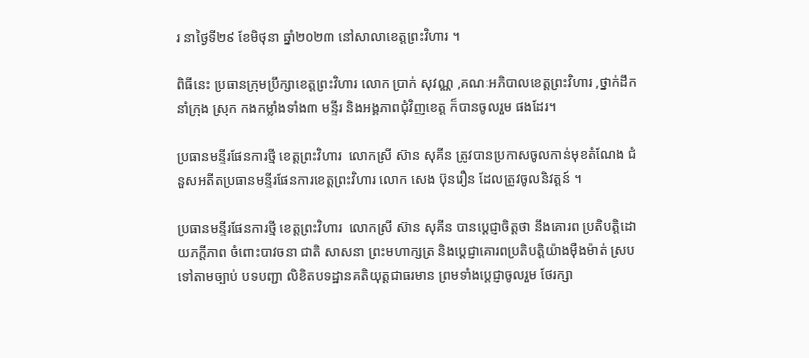រ នាថ្ងៃទី២៩ ខែមិថុនា ឆ្នាំ២០២៣ នៅសាលាខេត្តព្រះវិហារ ។

ពិធីនេះ ប្រធានក្រុមប្រឹក្សាខេត្តព្រះវិហារ លោក ប្រាក់ សុវណ្ណ ,គណៈអភិបាលខេត្តព្រះវិហារ ,ថ្នាក់ដឹកនាំក្រុង ស្រុក កងកម្លាំងទាំង៣ មន្ទីរ និងអង្គភាពជុំវិញខេត្ត ក៏បានចូលរួម ផងដែរ។

ប្រធានមន្ទីរផែនការថ្មី ខេត្តព្រះវិហារ  លោកស្រី ស៊ាន សុគីន ត្រូវបានប្រកាសចូលកាន់មុខតំណែង ជំនួសអតីតប្រធានមន្ទីរផែនការខេត្តព្រះវិហារ លោក សេង ប៊ុនរឿន ដែលត្រូវចូលនិវត្តន៍ ។

ប្រធានមន្ទីរផែនការថ្មី ខេត្តព្រះវិហារ  លោកស្រី ស៊ាន សុគីន បានប្តេជ្ញាចិត្តថា នឹងគោរព ប្រតិបត្តិដោយភក្តីភាព ចំពោះបាវចនា ជាតិ សាសនា ព្រះមហាក្សត្រ និងប្តេជ្ញាគោរពប្រតិបត្តិយ៉ាងម៉ឺងម៉ាត់ ស្របទៅតាមច្បាប់ បទបញ្ជា លិខិតបទដ្ឋានគតិយុត្តជាធរមាន ព្រមទាំងប្តេជ្ញាចូលរួម ថែរក្សា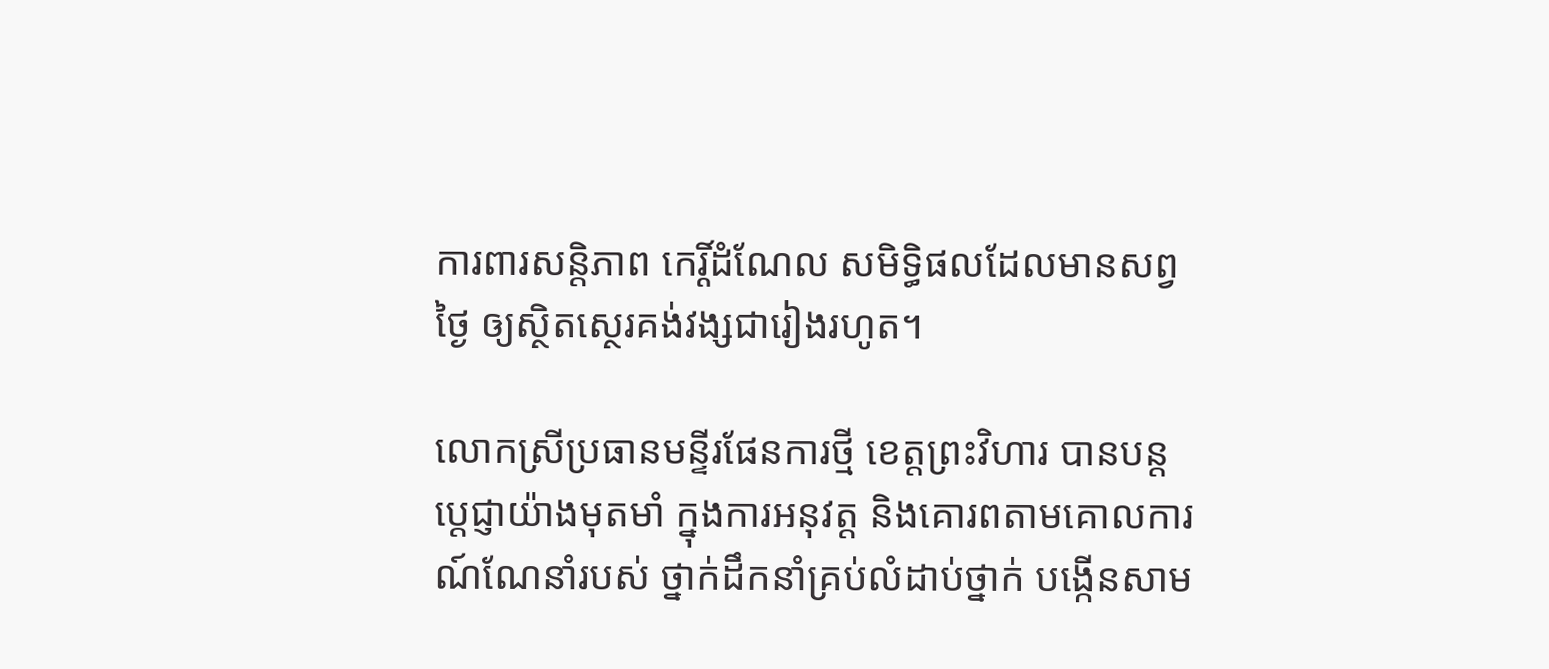ការពារសន្តិភាព កេរ្តិ៍ដំណែល សមិទ្ធិផលដែលមានសព្វថ្ងៃ ឲ្យស្ថិតស្ថេរគង់វង្សជារៀងរហូត។

លោកស្រីប្រធានមន្ទីរផែនការថ្មី ខេត្តព្រះវិហារ បានបន្តប្តេជ្ញាយ៉ាងមុតមាំ ក្នុងការអនុវត្ត និងគោរពតាមគោលការណ៍ណែនាំរបស់ ថ្នាក់ដឹកនាំគ្រប់លំដាប់ថ្នាក់ បង្កើនសាម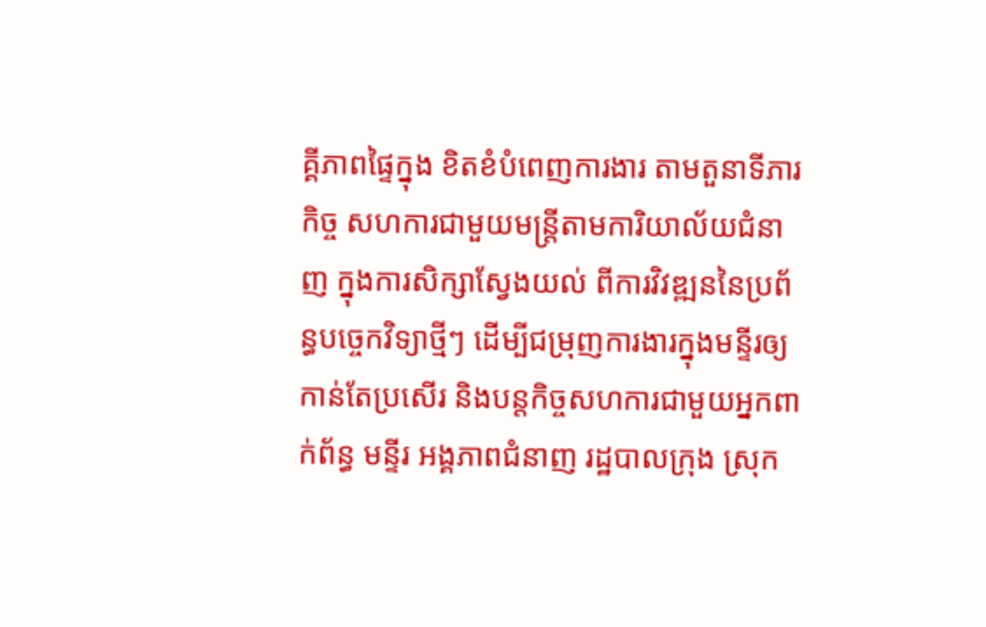គ្គីភាពផ្ទៃក្នុង ខិតខំបំពេញការងារ តាមតួនាទីភារកិច្ច សហការជាមួយមន្ត្រីតាមការិយាល័យជំនាញ ក្នុងការសិក្សាស្វែងយល់ ពីការវិវឌ្ឍននៃប្រព័ន្ធបច្ចេកវិទ្យាថ្មីៗ ដើម្បីជម្រុញការងារក្នុងមន្ទីរឲ្យកាន់តែប្រសើរ និងបន្តកិច្ចសហការជាមួយអ្នកពាក់ព័ន្ធ មន្ទីរ អង្គភាពជំនាញ រដ្ឋបាលក្រុង ស្រុក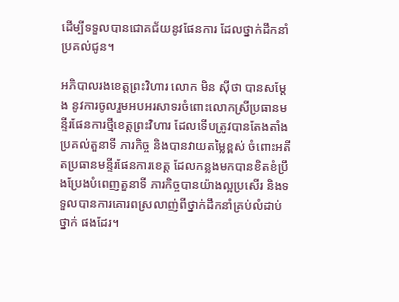ដើម្បីទទួលបានជោគជ័យនូវផែនការ ដែលថ្នាក់ដឹកនាំប្រគល់ជូន។

អភិបាលរងខេត្តព្រះវិហារ លោក មិន ស៊ីថា បានសម្តែង នូវការចូលរួមអបអរសាទរចំពោះលោកស្រីប្រធានមន្ទីរផែនការថ្មីខេត្តព្រះវិហារ ដែលទើបត្រូវបានតែងតាំង ប្រគល់តួនាទី ភារកិច្ច និងបានវាយតម្លៃខ្ពស់ ចំពោះអតីតប្រធានមន្ទីរផែនការខេត្ត ដែលកន្លងមកបានខិតខំប្រឹងប្រែងបំពេញតួនាទី ភារកិច្ចបានយ៉ាងល្អប្រសើរ និងទទួលបានការគោរពស្រលាញ់ពីថ្នាក់ដឹកនាំគ្រប់លំដាប់ថ្នាក់ ផងដែរ។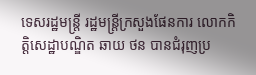ទេសរដ្ឋមន្ត្រី រដ្ឋមន្ត្រីក្រសួងផែនការ លោកកិត្តិសេដ្ឋាបណ្ឌិត ឆាយ ថន បានជំរុញប្រ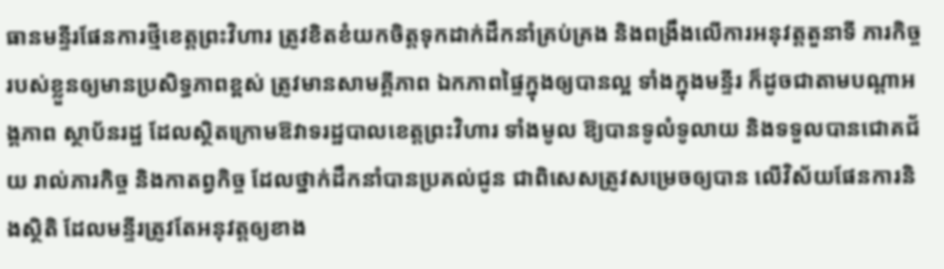ធានមន្ទីរផែនការថ្មីខេត្តព្រះវិហារ ត្រូវខិតខំយកចិត្តទុកដាក់ដឹកនាំគ្រប់គ្រង និងពង្រឹងលើការអនុវត្តតួនាទី ភារកិច្ចរបស់ខ្លួនឲ្យមានប្រសិទ្ធភាពខ្ពស់ ត្រូវមានសាមគ្គីភាព ឯកភាពផ្ទៃក្នុងឲ្យបានល្អ ទាំងក្នុងមន្ទីរ ក៏ដូចជាតាមបណ្តាអង្គភាព ស្ថាប័នរដ្ឋ ដែលស្ថិតក្រោមឱវាទរដ្ឋបាលខេត្តព្រះវិហារ ទាំងមូល ឱ្យបានទូលំទូលាយ និងទទួលបានជោគជ័យ រាល់ភារកិច្ច និងកាតព្វកិច្ច ដែលថ្នាក់ដឹកនាំបានប្រគល់ជូន ជាពិសេសត្រូវសម្រេចឲ្យបាន លើវិស័យផែនការនិងស្ថិតិ ដែលមន្ទីរត្រូវតែអនុវត្តឲ្យខាង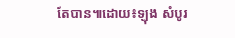តែបាន៕ដោយ៖ឡុង សំបូរ